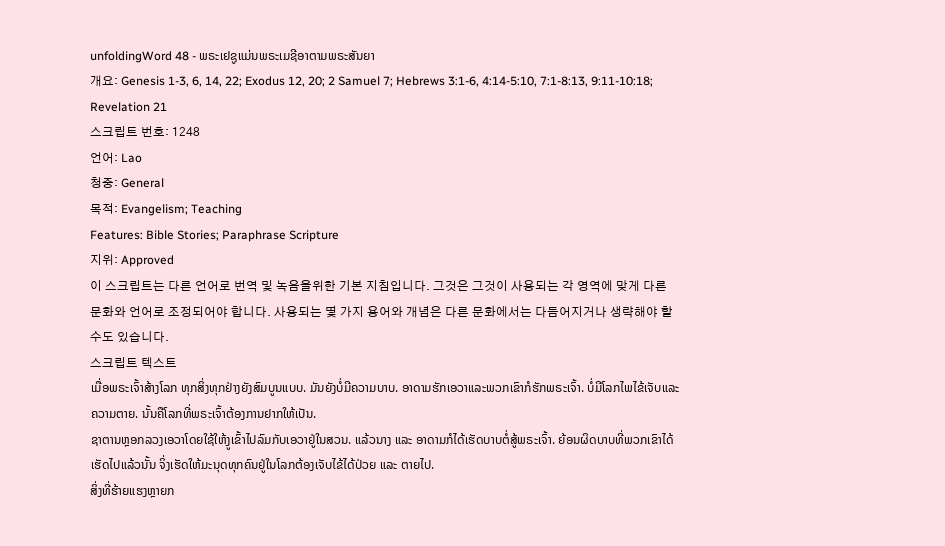unfoldingWord 48 - ພຣະເຢຊູແມ່ນພຣະເມຊີອາຕາມພຣະສັນຍາ
개요: Genesis 1-3, 6, 14, 22; Exodus 12, 20; 2 Samuel 7; Hebrews 3:1-6, 4:14-5:10, 7:1-8:13, 9:11-10:18; Revelation 21
스크립트 번호: 1248
언어: Lao
청중: General
목적: Evangelism; Teaching
Features: Bible Stories; Paraphrase Scripture
지위: Approved
이 스크립트는 다른 언어로 번역 및 녹음을위한 기본 지침입니다. 그것은 그것이 사용되는 각 영역에 맞게 다른 문화와 언어로 조정되어야 합니다. 사용되는 몇 가지 용어와 개념은 다른 문화에서는 다듬어지거나 생략해야 할 수도 있습니다.
스크립트 텍스트
ເມື່ອພຣະເຈົ້າສ້າງໂລກ ທຸກສິ່ງທຸກຢ່າງຍັງສົມບູນແບບ. ມັນຍັງບໍ່ມີຄວາມບາບ. ອາດາມຮັກເອວາແລະພວກເຂົາກໍຮັກພຣະເຈົ້າ. ບໍ່ມີໂລກໄພໄຂ້ເຈັບແລະຄວາມຕາຍ. ນັ້ນຄືໂລກທີ່ພຣະເຈົ້າຕ້ອງການຢາກໃຫ້ເປັນ.
ຊາຕານຫຼອກລວງເອວາໂດຍໃຊ້ໃຫ້ງູເຂົ້າໄປລົມກັບເອວາຢູ່ໃນສວນ. ແລ້ວນາງ ແລະ ອາດາມກໍໄດ້ເຮັດບາບຕໍ່ສູ້ພຣະເຈົ້າ. ຍ້ອນຜິດບາບທີ່ພວກເຂົາໄດ້ເຮັດໄປແລ້ວນັ້ນ ຈິ່ງເຮັດໃຫ້ມະນຸດທຸກຄົນຢູ່ໃນໂລກຕ້ອງເຈັບໄຂ້ໄດ້ປ່ວຍ ແລະ ຕາຍໄປ.
ສິ່ງທີ່ຮ້າຍແຮງຫຼາຍກ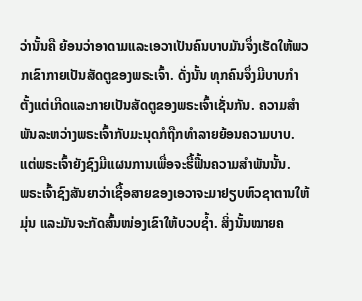ວ່ານັ້ນຄື ຍ້ອນວ່າອາດາມແລະເອວາເປັນຄົນບາບມັນຈຶ່ງເຮັດໃຫ້ພວກເຂົາກາຍເປັນສັດຕູຂອງພຣະເຈົ້າ. ດັ່ງນັ້ນ ທຸກຄົນຈຶ່ງມີບາບກຳຕັ້ງແຕ່ເກີດແລະກາຍເປັນສັດຕູຂອງພຣະເຈົ້າເຊັ່ນກັນ. ຄວາມສຳພັນລະຫວ່າງພຣະເຈົ້າກັບມະນຸດກໍຖືກທໍາລາຍຍ້ອນຄວາມບາບ. ແຕ່ພຣະເຈົ້າຍັງຊົງມີແຜນການເພື່ອຈະຮື້ຟື້ນຄວາມສຳພັນນັ້ນ.
ພຣະເຈົ້າຊົງສັນຍາວ່າເຊື້ອສາຍຂອງເອວາຈະມາຢຽບຫົວຊາຕານໃຫ້ມຸ່ນ ແລະມັນຈະກັດສົ້ນໜ່ອງເຂົາໃຫ້ບວບຊ້ຳ. ສິ່ງນັ້ນໝາຍຄ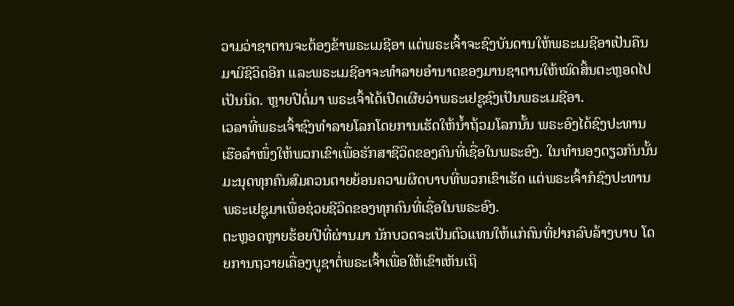ວາມວ່າຊາຕານຈະຕ້ອງຂ້າພຣະເມຊີອາ ແຕ່ພຣະເຈົ້າຈະຊົງບັນດານໃຫ້ພຣະເມຊີອາເປັນຄືນມາມີຊີວິດອີກ ແລະພຣະເມຊີອາຈະທຳລາຍອຳນາດຂອງມານຊາຕານໃຫ້ໝົດສິ້ນຕະຫຼອດໄປເປັນນິດ. ຫຼາຍປີຕໍ່ມາ ພຣະເຈົ້າໄດ້ເປີດເຜີຍວ່າພຣະເຢຊູຊົງເປັນພຣະເມຊີອາ.
ເວລາທີ່ພຣະເຈົ້າຊົງທຳລາຍໂລກໂດຍການເຮັດໃຫ້ນ້ຳຖ້ວມໂລກນັ້ນ ພຣະອົງໄດ້ຊົງປະທານເຮືອລຳໜຶ່ງໃຫ້ພວກເຂົາເພື່ອຮັກສາຊີວິດຂອງຄົນທີ່ເຊື່ອໃນພຣະອົງ. ໃນທຳນອງດຽວກັນນັ້ນ ມະນຸດທຸກຄົນສົມຄວນຕາຍຍ້ອນຄວາມຜິດບາບທີ່ພວກເຂົາເຮັດ ແຕ່ພຣະເຈົ້າກໍຊົງປະທານພຣະເຢຊູມາເພື່ອຊ່ວຍຊີວິດຂອງທຸກຄົນທີ່ເຊື່ອໃນພຣະອົງ.
ຕະຫຼອດຫຼາຍຮ້ອຍປີທີ່ຜ່ານມາ ນັກບວດຈະເປັນຕົວແທນໃຫ້ແກ່ຄົນທີ່ຢາກລົບລ້າງບາບ ໂດຍການຖວາຍເຄື່ອງບູຊາຕໍ່ພຣະເຈົ້າເພື່ອໃຫ້ເຂົາເຫັນເຖິ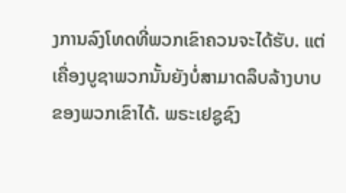ງການລົງໂທດທີ່ພວກເຂົາຄວນຈະໄດ້ຮັບ. ແຕ່ເຄື່ອງບູຊາພວກນັ້ນຍັງບໍ່ສາມາດລຶບລ້າງບາບຂອງພວກເຂົາໄດ້. ພຣະເຢຊູຊົງ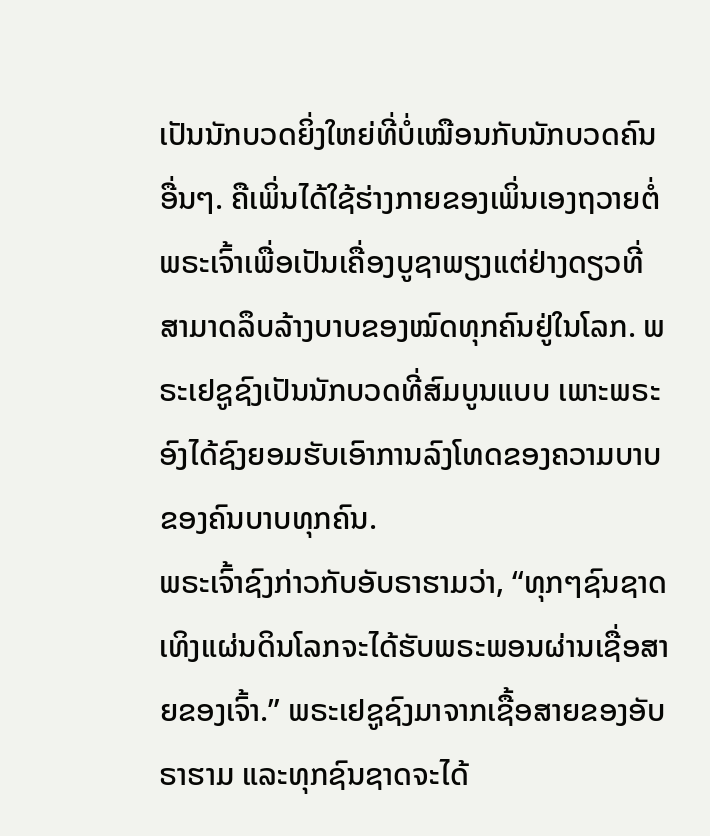ເປັນນັກບວດຍິ່ງໃຫຍ່ທີ່ບໍ່ເໝືອນກັບນັກບວດຄົນອື່ນໆ. ຄືເພິ່ນໄດ້ໃຊ້ຮ່າງກາຍຂອງເພິ່ນເອງຖວາຍຕໍ່ພຣະເຈົ້າເພື່ອເປັນເຄື່ອງບູຊາພຽງແຕ່ຢ່າງດຽວທີ່ສາມາດລຶບລ້າງບາບຂອງໝົດທຸກຄົນຢູ່ໃນໂລກ. ພຣະເຢຊູຊົງເປັນນັກບວດທີ່ສົມບູນແບບ ເພາະພຣະອົງໄດ້ຊົງຍອມຮັບເອົາການລົງໂທດຂອງຄວາມບາບຂອງຄົນບາບທຸກຄົນ.
ພຣະເຈົ້າຊົງກ່າວກັບອັບຣາຮາມວ່າ, “ທຸກໆຊົນຊາດເທິງແຜ່ນດິນໂລກຈະໄດ້ຮັບພຣະພອນຜ່ານເຊື່ອສາຍຂອງເຈົ້າ.” ພຣະເຢຊູຊົງມາຈາກເຊື້ອສາຍຂອງອັບຣາຮາມ ແລະທຸກຊົນຊາດຈະໄດ້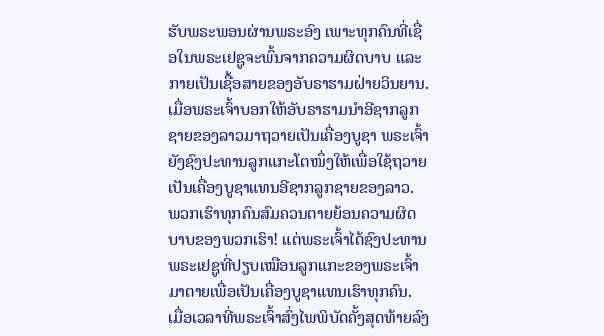ຮັບພຣະພອນຜ່ານພຣະອົງ ເພາະທຸກຄົນທີ່ເຊື່ອໃນພຣະເຢຊູຈະພົ້ນຈາກຄວາມຜິດບາບ ແລະກາຍເປັນເຊື້ອສາຍຂອງອັບຣາຮາມຝ່າຍວິນຍານ.
ເມື່ອພຣະເຈົ້າບອກໃຫ້ອັບຣາຮາມນຳອີຊາກລູກຊາຍຂອງລາວມາຖວາຍເປັນເຄື່ອງບູຊາ ພຣະເຈົ້າຍັງຊົງປະທານລູກແກະໂຕໜຶ່ງໃຫ້ເພື່ອໃຊ້ຖວາຍເປັນເຄື່ອງບູຊາແທນອີຊາກລູກຊາຍຂອງລາວ. ພວກເຮົາທຸກຄົນສົມຄວນຕາຍຍ້ອນຄວາມຜິດບາບຂອງພວກເຮົາ! ແຕ່ພຣະເຈົ້າໄດ້ຊົງປະທານພຣະເຢຊູທີ່ປຽບເໝືອນລູກແກະຂອງພຣະເຈົ້າມາຕາຍເພື່ອເປັນເຄື່ອງບູຊາແທນເຮົາທຸກຄົນ.
ເມື່ອເວລາທີ່ພຣະເຈົ້າສົ່ງໄພພິບັດຄັ້ງສຸດທ້າຍລົງ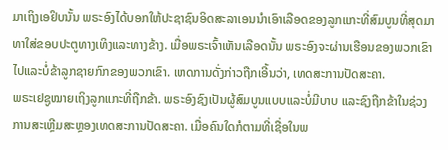ມາເຖິງເອຢິບນັ້ນ ພຣະອົງໄດ້ບອກໃຫ້ປະຊາຊົນອິດສະລາເອນນຳເອົາເລືອດຂອງລູກແກະທີ່ສົມບູນທີ່ສຸດມາທາໃສ່ຂອບປະຕູທາງເທິງແລະທາງຂ້າງ. ເມື່ອພຣະເຈົ້າເຫັນເລືອດນັ້ນ ພຣະອົງຈະຜ່ານເຮືອນຂອງພວກເຂົາໄປແລະບໍ່ຂ້າລູກຊາຍກົກຂອງພວກເຂົາ. ເຫດການດັ່ງກ່າວຖືກເອີ້ນວ່າ, ເທດສະການປັດສະຄາ.
ພຣະເຢຊູໝາຍເຖິງລູກແກະທີ່ຖືກຂ້າ. ພຣະອົງຊົງເປັນຜູ້ສົມບູນແບບແລະບໍ່ມີບາບ ແລະຊົງຖືກຂ້າໃນຊ່ວງການສະເຫຼີມສະຫຼອງເທດສະການປັດສະຄາ. ເມື່ອຄົນໃດກໍຕາມທີ່ເຊື່ອໃນພ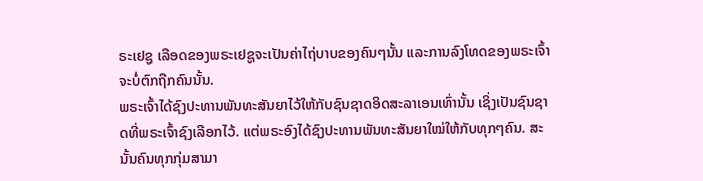ຣະເຢຊູ ເລືອດຂອງພຣະເຢຊູຈະເປັນຄ່າໄຖ່ບາບຂອງຄົນໆນັ້ນ ແລະການລົງໂທດຂອງພຣະເຈົ້າຈະບໍ່ຕົກຖືກຄົນນັ້ນ.
ພຣະເຈົ້າໄດ້ຊົງປະທານພັນທະສັນຍາໄວ້ໃຫ້ກັບຊົນຊາດອິດສະລາເອນເທົ່ານັ້ນ ເຊິ່ງເປັນຊົນຊາດທີ່ພຣະເຈົ້າຊົງເລືອກໄວ້. ແຕ່ພຣະອົງໄດ້ຊົງປະທານພັນທະສັນຍາໃໝ່ໃຫ້ກັບທຸກໆຄົນ. ສະນັ້ນຄົນທຸກກຸ່ມສາມາ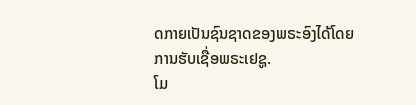ດກາຍເປັນຊົນຊາດຂອງພຣະອົງໄດ້ໂດຍການຮັບເຊື່ອພຣະເຢຊູ.
ໂມ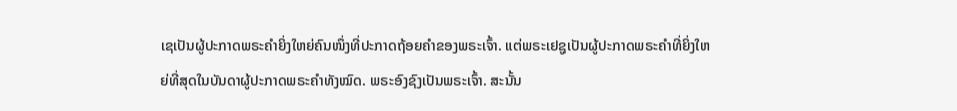ເຊເປັນຜູ້ປະກາດພຣະຄຳຍິ່ງໃຫຍ່ຄົນໜຶ່ງທີ່ປະກາດຖ້ອຍຄຳຂອງພຣະເຈົ້າ. ແຕ່ພຣະເຢຊູເປັນຜູ້ປະກາດພຣະຄຳທີ່ຍິ່ງໃຫຍ່ທີ່ສຸດໃນບັນດາຜູ້ປະກາດພຣະຄຳທັງໝົດ. ພຣະອົງຊົງເປັນພຣະເຈົ້າ. ສະນັ້ນ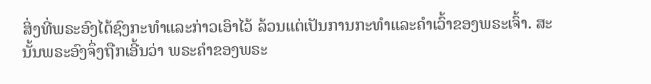ສິ່ງທີ່ພຣະອົງໄດ້ຊົງກະທຳແລະກ່າວເອົາໄວ້ ລ້ວນແຕ່ເປັນການກະທຳແລະຄຳເວົ້າຂອງພຣະເຈົ້າ. ສະນັ້ນພຣະອົງຈຶ່ງຖືກເອີ້ນວ່າ ພຣະຄຳຂອງພຣະ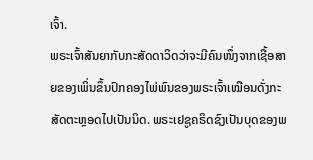ເຈົ້າ.
ພຣະເຈົ້າສັນຍາກັບກະສັດດາວິດວ່າຈະມີຄົນໜຶ່ງຈາກເຊື້ອສາຍຂອງເພິ່ນຂຶ້ນປົກຄອງໄພ່ພົນຂອງພຣະເຈົ້າເໝືອນດັ່ງກະສັດຕະຫຼອດໄປເປັນນິດ. ພຣະເຢຊູຄຣິດຊົງເປັນບຸດຂອງພ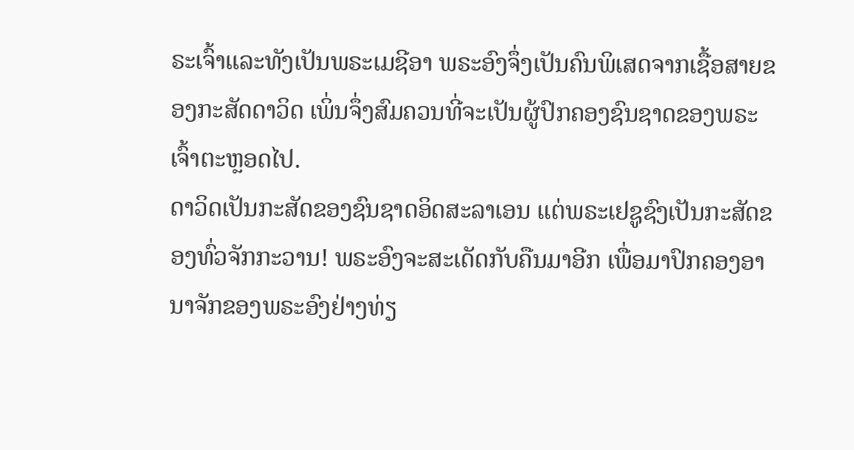ຣະເຈົ້າແລະທັງເປັນພຣະເມຊີອາ ພຣະອົງຈຶ່ງເປັນຄົນພິເສດຈາກເຊື້ອສາຍຂອງກະສັດດາວິດ ເພິ່ນຈຶ່ງສົມຄວນທີ່ຈະເປັນຜູ້ປົກຄອງຊົນຊາດຂອງພຣະເຈົ້າຕະຫຼອດໄປ.
ດາວິດເປັນກະສັດຂອງຊົນຊາດອິດສະລາເອນ ແຕ່ພຣະເຢຊູຊົງເປັນກະສັດຂອງທົ່ວຈັກກະວານ! ພຣະອົງຈະສະເດັດກັບຄືນມາອີກ ເພື່ອມາປົກຄອງອານາຈັກຂອງພຣະອົງຢ່າງທ່ຽ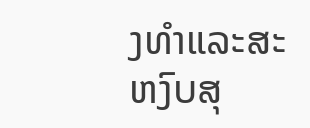ງທຳແລະສະຫງົບສຸ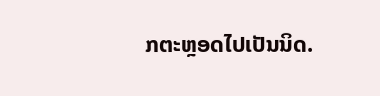ກຕະຫຼອດໄປເປັນນິດ.